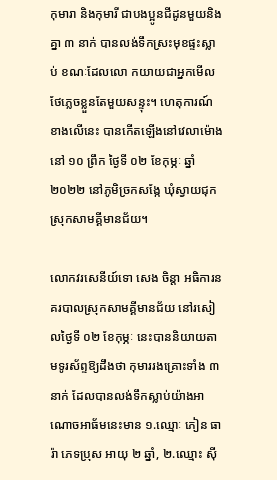កុមារា និងកុមារី ជាបងប្អូនជីដូនមួយនិងគ្នា ៣ នាក់ បានលង់ទឹកស្រះមុខផ្ទះស្លាប់ ខណៈដែលលោ កយាយជាអ្នកមើលថែភ្លេចខ្លួនតែមួយសន្ទុះ។ ហេតុការណ៍ខាងលើនេះ បានកើតឡើងនៅវេលាម៉ោងនៅ ១០ ព្រឹក ថ្ងៃទី ០២ ខែកុម្ភៈ ឆ្នាំ២០២២ នៅភូមិច្រកសង្កែ ឃុំស្វាយជុក ស្រុកសាមគ្គីមានជ័យ។

លោកវរសេនីយ៍ទោ សេង ចិន្តា អធិការនគរបាលស្រុកសាមគ្គីមានជ័យ នៅរសៀលថ្ងៃទី ០២ ខែកុម្ភៈ នេះបាននិយាយតាមទូរស័ព្ទឱ្យដឹងថា កុមាររងគ្រោះទាំង ៣ នាក់ ដែលបានលង់ទឹកស្លាប់យ៉ាងអាណោចអាធ័មនេះមាន ១.ឈ្មោៈ ភៀន ធារ៉ា ភេទប្រុស អាយុ ២ ឆ្នាំ, ២.ឈ្មោះ ស៊ី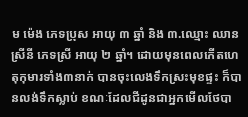ម ម៉េង ភេទប្រុស អាយុ ៣ ឆ្នាំ និង ៣.ឈ្មោះ ឈាន ស្រីនី ភេទស្រី អាយុ ២ ឆ្នាំ។ ដោយមុនពេលកើតហេតុកុមារទាំង៣នាក់ បានចុះលេងទឹកស្រះមុខផ្ទះ ក៏បានលង់ទឹកស្លាប់ ខណៈដែលជីដូនជាអ្នកមើលថែបា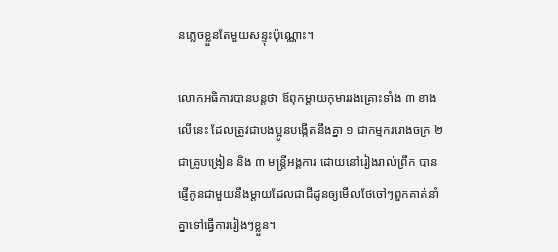នភ្លេចខ្លួនតែមួយសន្ទុះប៉ុណ្ណោះ។

លោកអធិការបានបន្តថា ឪពុកម្ដាយកុមាររងគ្រោះទាំង ៣ ខាងលើនេះ ដែលត្រូវជាបងប្អូនបង្កើតនឹងគ្នា ១ ជាកម្មកររោងចក្រ ២ ជាគ្រូបង្រៀន និង ៣ មន្ត្រីអង្គការ ដោយនៅរៀងរាល់ព្រឹក បានផ្ញើកូនជាមួយនឹងម្ដាយដែលជាជីដូនឲ្យមើលថែចៅៗពួកគាត់នាំគ្នាទៅធ្វើការរៀងៗខ្លួន។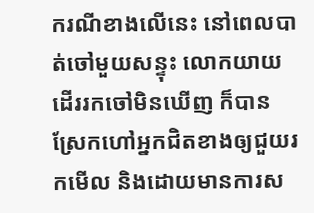ករណីខាងលើនេះ នៅពេលបាត់ចៅមួយសន្ទុះ លោកយាយដើររកចៅមិនឃើញ ក៏បានស្រែកហៅអ្នកជិតខាងឲ្យជួយរកមើល និងដោយមានការស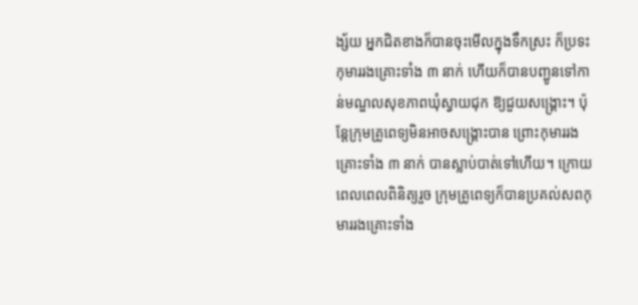ង្ស័យ អ្នកជិតខាងក៏បានចុះមើលក្នុងទឹកស្រះ ក៏ប្រទះកុមាររងគ្រោះទាំង ៣ នាក់ ហើយក៏បានបញ្ជូនទៅកាន់មណ្ឌលសុខភាពឃុំស្វាយជុក ឱ្យជួយសង្គ្រោះ។ ប៉ុន្តែក្រុមគ្រូពេទ្យមិនអាចសង្គ្រោះបាន ព្រោះកុមាររងគ្រោះទាំង ៣ នាក់ បានស្លាប់បាត់ទៅហើយ។ ក្រោយពេលពេលពិនិត្យរួច ក្រុមគ្រូពេទ្យក៏បានប្រគល់សពកុមាររងគ្រោះទាំង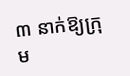៣ នាក់ឱ្យក្រុម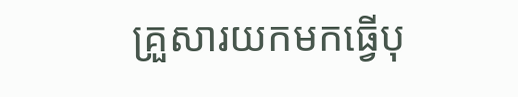គ្រួសារយកមកធ្វើបុ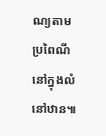ណ្យតាមប្រពៃណីនៅក្នុងលំនៅឋាន៕